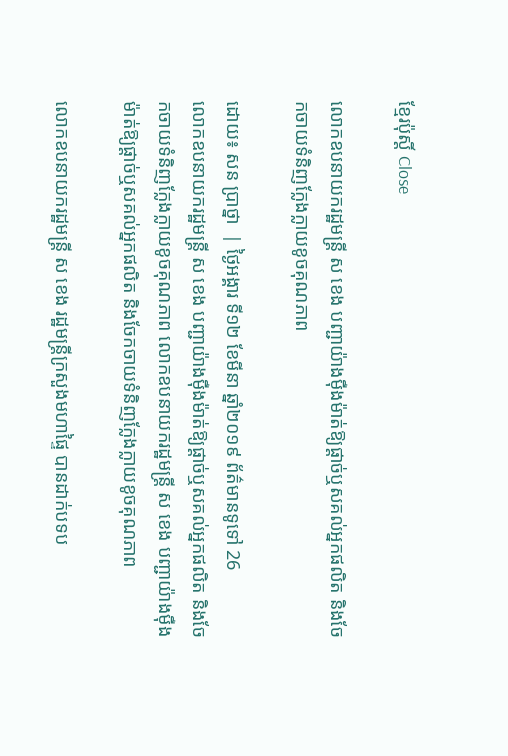ខ្មែរប៉ុស្ដិ៍ Close

លោកឧបនាយករដ្ឋមន្រ្តី ស ខេង បញ្ជាយ៉ាងម៉ឺងម៉ាត់ឱ្យផ្ដាច់ឬសគល់អ្នកផលិត និងចែកចាយទំនិញក្លែងក្លាយខូចគុណភាព

ដោយ៖ សន ប្រាថ្នា  | ថ្ងៃអង្គារ ទី១២ ខែមីនា ឆ្នាំ២០១៩ ព័ត៌មានទូទៅ 26
លោកឧបនាយករដ្ឋមន្រ្តី ស ខេង បញ្ជាយ៉ាងម៉ឺងម៉ាត់ឱ្យផ្ដាច់ឬសគល់អ្នកផលិត និងចែកចាយទំនិញក្លែងក្លាយខូចគុណភាព លោកឧបនាយករដ្ឋមន្រ្តី ស ខេង បញ្ជាយ៉ាងម៉ឺងម៉ាត់ឱ្យផ្ដាច់ឬសគល់អ្នកផលិត និងចែកចាយទំនិញក្លែងក្លាយខូចគុណភាព

លោកឧបនាយករដ្ឋមន្រ្តី ស ខេង រដ្ឋមន្ដ្រីក្រសួងមហាផ្ទៃ បានដាក់បទប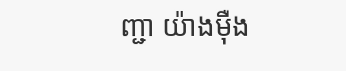ញ្ជា យ៉ាងម៉ឺង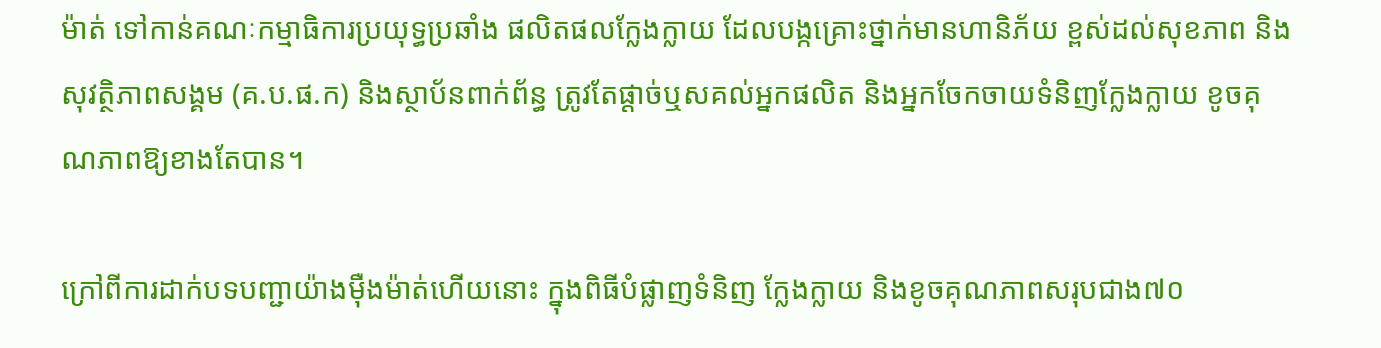ម៉ាត់ ទៅកាន់គណៈកម្មាធិការប្រយុទ្ធប្រឆាំង ផលិតផលក្លែងក្លាយ ដែលបង្កគ្រោះថ្នាក់មានហានិភ័យ ខ្ពស់ដល់សុខភាព និងសុវត្ថិភាពសង្គម (គ.ប.ផ.ក) និងស្ថាប័នពាក់ព័ន្ធ ត្រូវតែផ្ដាច់ឬសគល់អ្នកផលិត និងអ្នកចែកចាយទំនិញក្លែងក្លាយ ខូចគុណភាពឱ្យខាងតែបាន។

ក្រៅពីការដាក់បទបញ្ជាយ៉ាងម៉ឺងម៉ាត់ហើយនោះ ក្នុងពិធីបំផ្លាញទំនិញ ក្លែងក្លាយ និងខូចគុណភាពសរុបជាង៧០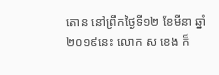តោន នៅព្រឹកថ្ងៃទី១២ ខែមីនា ឆ្នាំ២០១៩នេះ លោក ស ខេង ក៏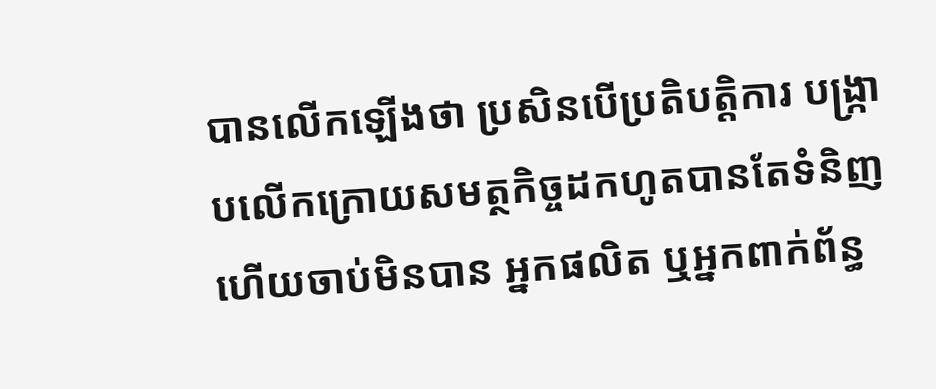បានលើកឡើងថា ប្រសិនបើប្រតិបត្តិការ បង្ក្រាបលើកក្រោយសមត្ថកិច្ចដកហូតបានតែទំនិញ ហើយចាប់មិនបាន អ្នកផលិត ឬអ្នកពាក់ព័ន្ធ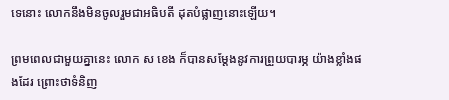ទេនោះ លោកនឹងមិនចូលរួមជាអធិបតី ដុតបំផ្លាញនោះឡើយ។

ព្រមពេលជាមួយគ្នានេះ លោក ស ខេង ក៏បានសម្ដែងនូវការព្រួយបារម្ភ យ៉ាងខ្លាំងផងដែរ ព្រោះថាទំនិញ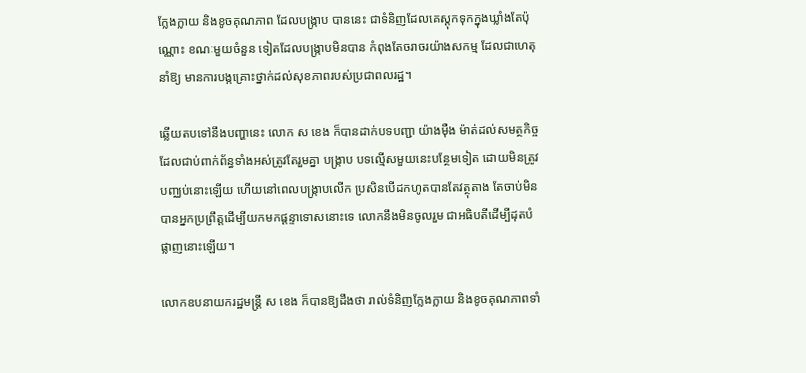ក្លែងក្លាយ និងខូចគុណភាព ដែលបង្ក្រាប បាននេះ ជាទំនិញដែលគេស្ដុកទុកក្នុងឃ្លាំងតែប៉ុណ្ណោះ ខណៈមួយចំនួន ទៀតដែលបង្ក្រាបមិនបាន កំពុងតែចរាចរយ៉ាងសកម្ម ដែលជាហេតុនាំឱ្យ មានការបង្កគ្រោះថ្នាក់ដល់សុខភាពរបស់ប្រជាពលរដ្ឋ។

ឆ្លើយតបទៅនឹងបញ្ហានេះ លោក ស ខេង ក៏បានដាក់បទបញ្ជា យ៉ាងម៉ឺង ម៉ាត់ដល់សមត្ថកិច្ចដែលជាប់ពាក់ព័ន្ធទាំងអស់ត្រូវតែរួមគ្នា បង្ក្រាប បទល្មើសមួយនេះបន្ថែមទៀត ដោយមិនត្រូវបញ្ឈប់នោះឡើយ ហើយនៅពេលបង្ក្រាបលើក ប្រសិនបើដកហូតបានតែវត្ថុតាង តែចាប់មិន បានអ្នកប្រព្រឹត្តដើម្បីយកមកផ្ដន្ទាទោសនោះទេ លោកនឹងមិនចូលរួម ជាអធិបតីដើម្បីដុតបំផ្លាញនោះឡើយ។

លោកឧបនាយករដ្ឋមន្រ្តី ស ខេង ក៏បានឱ្យដឹងថា រាល់ទំនិញក្លែងក្លាយ និងខូចគុណភាពទាំ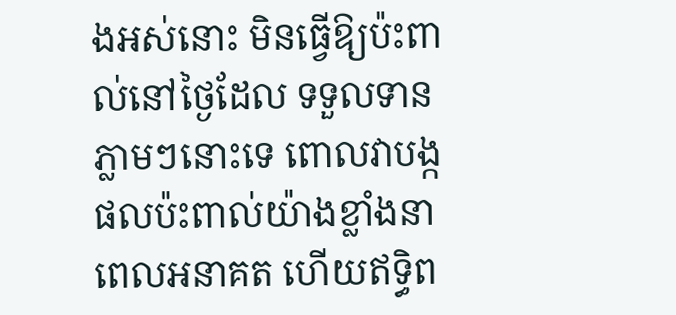ងអស់នោះ មិនធ្វើឱ្យប៉ះពាល់នៅថ្ងៃដែល ទទួលទាន ភ្លាមៗនោះទេ ពោលវាបង្កផលប៉ះពាល់យ៉ាងខ្លាំងនាពេលអនាគត ហើយឥទ្ធិព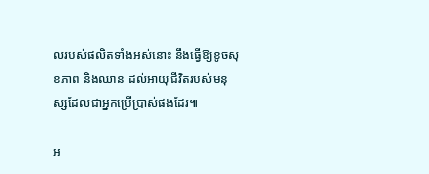លរបស់ផលិតទាំងអស់នោះ នឹងធ្វើឱ្យខូចសុខភាព និងឈាន ដល់អាយុជីវិតរបស់មនុស្សដែលជាអ្នកប្រើប្រាស់ផងដែរ៕

អ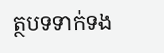ត្ថបទទាក់ទង